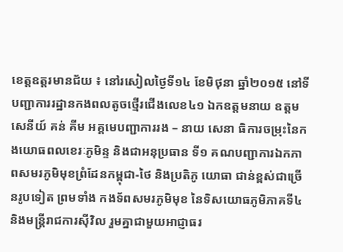ខេត្តឧត្តរមានជ័យ ៖ នៅរសៀលថ្ងៃទី១៤ ខែមិថុនា ឆ្នាំ២០១៥ នៅទីបញ្ជាការរដ្ឋានកងពលតូចថ្មើរជើងលេខ៤១ ឯកឧត្តមនាយ ឧត្តមសេនីយ៍ គន់ គីម អគ្គមេបញ្ជាការរង – នាយ សេនា ធិការចម្រុះនៃកងយោធពលខេរៈភូមិន្ទ និងជាអនុប្រធាន ទី១ គណបញ្ជាការឯកភាពសមរភូមិមុខព្រំដែនកម្ពុជា-ថៃ និងប្រតិភូ យោធា ជាន់ខ្ពស់ជាច្រើនរូបទៀត ព្រមទាំង កងទ័ពសមរភូមិមុខ នៃទិសយោធភូមិភាគទី៤ និងមន្ត្រីរាជការស៊ីវិល រួមគ្នាជាមួយអាជ្ញាធរ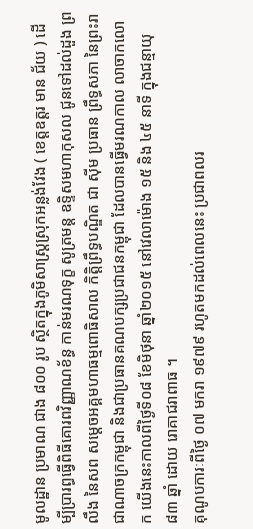មូលដ្ឋាន ប្រមាណ ជាង ៨០០ រូប ស្ថិតក្នុងភូមិសាស្ត្រស្រុកអន្លង់វែង ( ខេត្តឧត្តរ មាន ជ័យ ) ដើម្បីប្រារព្ធធ្វើពិធីគោរពវិញ្ញាណខ័ន្ធ កាន់មរណទុក្ខ សូត្រមន្ត ឧទ្ទិសមហាកុសល ជូនទៅដល់ដួង ព្រលឹង នៃសព សម្តេចអគ្គមហាធម្មពោធិសាល កិត្តិព្រឹទ្ធបណ្ឌិត ជា ស៊ីម ប្រធាន ព្រឹទ្ធសភា នៃព្រះរាជាណាចក្រកម្ពុជា និងជាប្រធានគណបក្សប្រជាជនកម្ពុជា ដែលបានធ្វើមរណកាល លាចាកលោក យើងនេះកាលពីថ្ងៃទី០៨ ខែមិថុនា ឆ្នាំ២០១៥ នៅវេលាម៉ោង ១៥ និង ៤៥ នាទី ក្នុងជន្មាយុ ៨៣ ឆ្នាំ ដោយ រោគាជរាពាធ ។
គុណូបការៈពីថ្ងៃ ០៧ មករា ១៩៧៩ រហូតមកដល់ពេលនេះ ប្រជាពលរ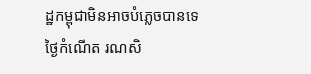ដ្ឋកម្ពុជាមិនអាចបំភ្លេចបានទេ ថ្ងៃកំណើត រណសិ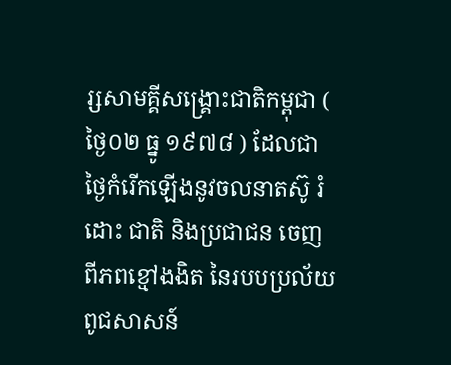រ្សសាមគ្គីសង្គ្រោះជាតិកម្ពុជា ( ថ្ងៃ០២ ធ្នូ ១៩៧៨ ) ដែលជាថ្ងៃកំរើកឡើងនូវចលនាតស៊ូ រំដោះ ជាតិ និងប្រជាជន ចេញពីភពខ្មៅងងិត នៃរបបប្រល័យពូជសាសន៍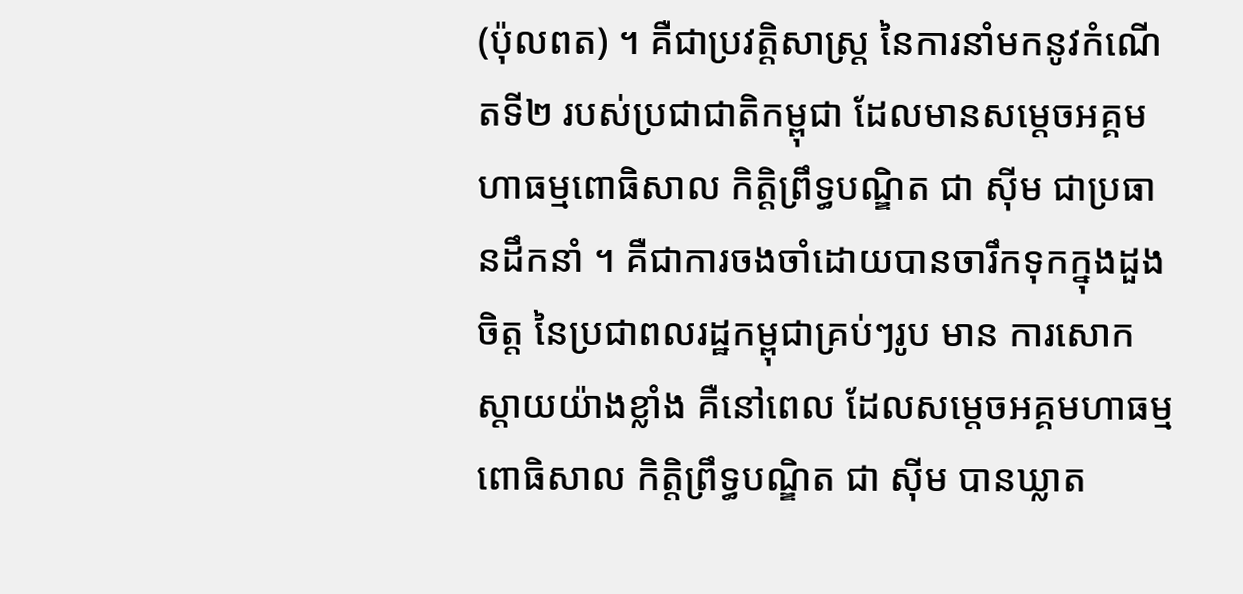(ប៉ុលពត) ។ គឺជាប្រវត្តិសាស្ត្រ នៃការនាំមកនូវកំណើតទី២ របស់ប្រជាជាតិកម្ពុជា ដែលមានសម្តេចអគ្គមហាធម្មពោធិសាល កិត្តិព្រឹទ្ធបណ្ឌិត ជា ស៊ីម ជាប្រធានដឹកនាំ ។ គឺជាការចងចាំដោយបានចារឹកទុកក្នុងដួងចិត្ត នៃប្រជាពលរដ្ឋកម្ពុជាគ្រប់ៗរូប មាន ការសោកស្តាយយ៉ាងខ្លាំង គឺនៅពេល ដែលសម្តេចអគ្គមហាធម្មពោធិសាល កិត្តិព្រឹទ្ធបណ្ឌិត ជា ស៊ីម បានឃ្លាត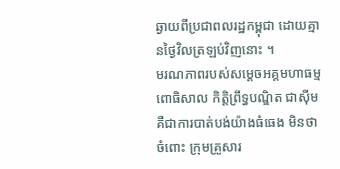ឆ្ងាយពីប្រជាពលរដ្ឋកម្ពុជា ដោយគ្មានថ្ងៃវិលត្រឡប់វិញនោះ ។
មរណភាពរបស់សម្តេចអគ្គមហាធម្មពោធិសាល កិត្តិព្រឹទ្ធបណ្ឌិត ជាស៊ីម គឺជាការបាត់បង់យ៉ាងធំធេង មិនថា ចំពោះ ក្រុមគ្រួសារ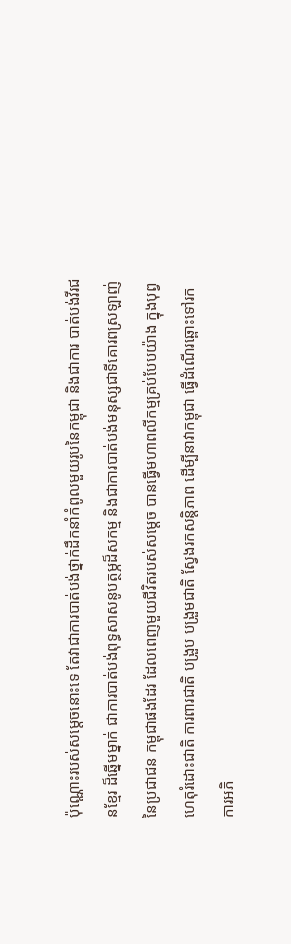ប៉ុណ្ណោះរបស់សម្តេចនោះទេ តែវាជាការបាត់បង់ថ្នាក់ដឹកនាំកំពូលមួយរូបនៃកម្ពុជា និងជាការ បាត់បង់វីរជនខ្មែរ ដ៏ឆ្នើមម្នាក់ ជាការបាត់បង់ពុទ្ធសាសនូបត្ថម្ភដ៏សកម្ម និងជាការបាត់បង់មនុស្សជាទីគោរពស្រឡាញ់ នៃប្រជាជន កម្ពុជាផងដែរ ដែលពេញមួយជីវិតរបស់សម្តេច បានធ្វើមហាពលីកម្មគ្រប់បែបយ៉ាង ក្នុងបុព្វហេតុរំដោះជាតិ ការពារជាតិ បង្រួប បង្រួមជាតិ ស្វែងរកសន្តិភាព ដើម្បីនាវាកម្ពុជា ធ្វើដំណើរឆ្ពោះទៅរកការអភិ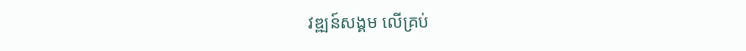វឌ្ឍន៍សង្គម លើគ្រប់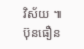វិស័យ ៕
ប៊ុនធឿន